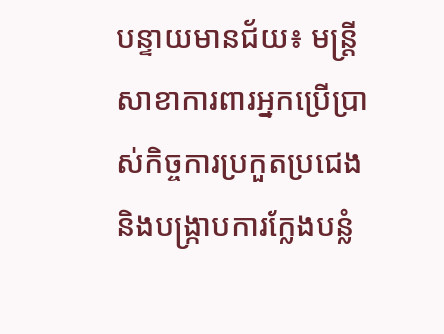បន្ទាយមានជ័យ៖ មន្ត្រីសាខាការពារអ្នកប្រើប្រាស់កិច្ចការប្រកួតប្រជេង និងបង្ក្រាបការក្លែងបន្លំ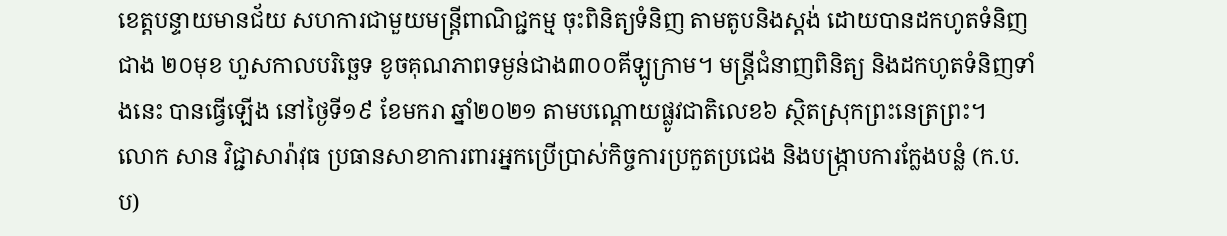ខេត្តបន្ទាយមានជ័យ សហការជាមួយមន្ត្រីពាណិជ្ជកម្ម ចុះពិនិត្យទំនិញ តាមតូបនិងស្តង់ ដោយបានដកហូតទំនិញជាង ២០មុខ ហួសកាលបរិច្ឆេទ ខូចគុណភាពទម្ងន់ជាង៣០០គីឡូក្រាម។ មន្ត្រីជំនាញពិនិត្យ និងដកហូតទំនិញទាំងនេះ បានធ្វើឡើង នៅថ្ងៃទី១៩ ខែមករា ឆ្នាំ២០២១ តាមបណ្តោយផ្លូវជាតិលេខ៦ ស្ថិតស្រុកព្រះនេត្រព្រះ។
លោក សាន វិជ្ជាសារ៉ាវុធ ប្រធានសាខាការពារអ្នកប្រើប្រាស់កិច្ចការប្រកួតប្រជេង និងបង្ក្រាបការក្លែងបន្លំ (ក.ប.ប)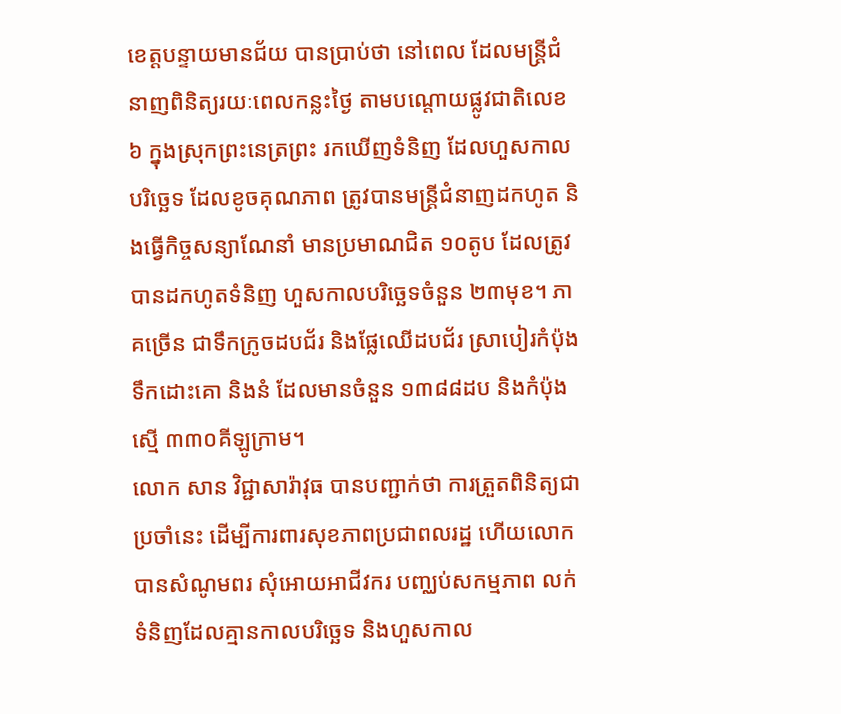ខេត្តបន្ទាយមានជ័យ បានប្រាប់ថា នៅពេល ដែលមន្ត្រីជំនាញពិនិត្យរយៈពេលកន្លះថ្ងៃ តាមបណ្តោយផ្លូវជាតិលេខ៦ ក្នុងស្រុកព្រះនេត្រព្រះ រកឃើញទំនិញ ដែលហួសកាលបរិច្ឆេទ ដែលខូចគុណភាព ត្រូវបានមន្ត្រីជំនាញដកហូត និងធ្វើកិច្ចសន្យាណែនាំ មានប្រមាណជិត ១០តូប ដែលត្រូវបានដកហូតទំនិញ ហួសកាលបរិច្ឆេទចំនួន ២៣មុខ។ ភាគច្រើន ជាទឹកក្រូចដបជ័រ និងផ្លែឈើដបជ័រ ស្រាបៀរកំប៉ុង ទឹកដោះគោ និងនំ ដែលមានចំនួន ១៣៨៨ដប និងកំប៉ុង ស្មើ ៣៣០គីឡូក្រាម។
លោក សាន វិជ្ជាសារ៉ាវុធ បានបញ្ជាក់ថា ការត្រួតពិនិត្យជាប្រចាំនេះ ដើម្បីការពារសុខភាពប្រជាពលរដ្ឋ ហើយលោកបានសំណូមពរ សុំអោយអាជីវករ បញ្ឈប់សកម្មភាព លក់ទំនិញដែលគ្មានកាលបរិច្ឆេទ និងហួសកាល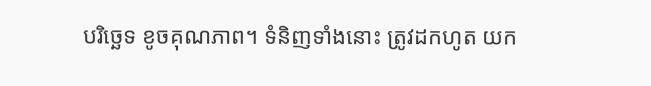បរិច្ឆេទ ខូចគុណភាព។ ទំនិញទាំងនោះ ត្រូវដកហូត យក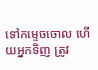ទៅកម្ទេចចោល ហើយអ្នកទិញ ត្រូវ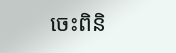ចេះពិនិ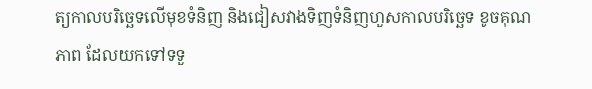ត្យកាលបរិច្ឆេទលើមុខទំនិញ និងជៀសវាងទិញទំនិញហួសកាលបរិច្ឆេទ ខូចគុណភាព ដែលយកទៅទទួ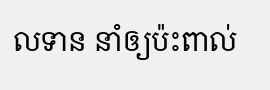លទាន នាំឲ្យប៉ះពាល់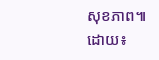សុខភាព៕ ដោយ៖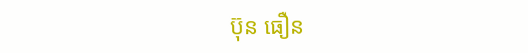ប៊ុន ធឿន